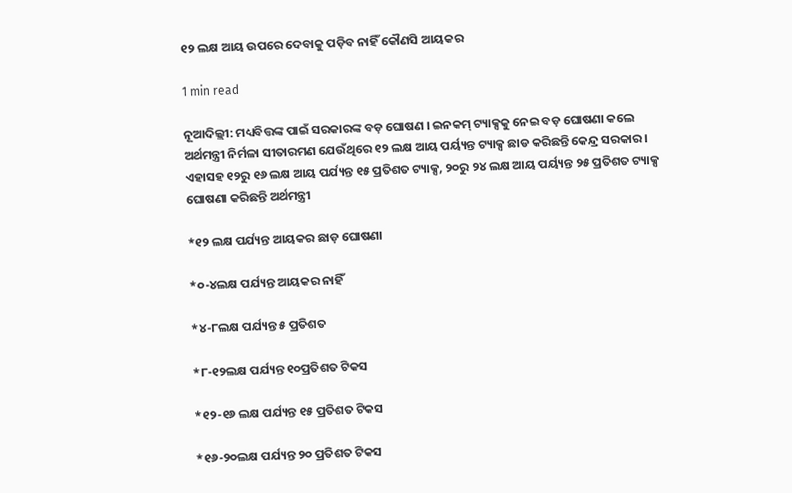୧୨ ଲକ୍ଷ ଆୟ ଉପରେ ଦେବାକୁ ପଡ଼ିବ ନାହିଁ କୌଣସି ଆୟକର

1 min read

ନୂଆଦିଲ୍ଲୀ: ମଧ୍ୟବିତ୍ତଙ୍କ ପାଇଁ ସରକାରଙ୍କ ବଡ଼ ଘୋଷଣ । ଇନକମ୍ ଟ୍ୟାକ୍ସକୁ ନେଇ ବଡ଼ ଘୋଷଣା କଲେ ଅର୍ଥମନ୍ତ୍ରୀ ନିର୍ମଳା ସୀତାରମଣ ଯେଉଁଥିରେ ୧୨ ଲକ୍ଷ ଆୟ ପର୍ୟ୍ୟନ୍ତ ଟ୍ୟାକ୍ସ ଛାଡ କରିଛନ୍ତି କେନ୍ଦ୍ର ସରକାର । ଏହାସହ ୧୨ରୁ ୧୬ ଲକ୍ଷ ଆୟ ପର୍ଯ୍ୟନ୍ତ ୧୫ ପ୍ରତିଶତ ଟ୍ୟାକ୍ସ, ୨୦ରୁ ୨୪ ଲକ୍ଷ ଆୟ ପର୍ୟ୍ୟନ୍ତ ୨୫ ପ୍ରତିଶତ ଟ୍ୟାକ୍ସ ଘୋଷଣା କରିଛନ୍ତି ଅର୍ଥମନ୍ତ୍ରୀ

*୧୨ ଲକ୍ଷ ପର୍ଯ୍ୟନ୍ତ ଆୟକର ଛାଡ଼ ଘୋଷଣା

*୦-୪ଲକ୍ଷ ପର୍ଯ୍ୟନ୍ତ ଆୟକର ନାହିଁ

*୪-୮ଲକ୍ଷ ପର୍ଯ୍ୟନ୍ତ ୫ ପ୍ରତିଶତ

*୮-୧୨ଲକ୍ଷ ପର୍ଯ୍ୟନ୍ତ ୧୦ପ୍ରତିଶତ ଟିକସ

*୧୨-୧୬ ଲକ୍ଷ ପର୍ଯ୍ୟନ୍ତ ୧୫ ପ୍ରତିଶତ ଟିକସ

*୧୬-୨୦ଲକ୍ଷ ପର୍ଯ୍ୟନ୍ତ ୨୦ ପ୍ରତିଶତ ଟିକସ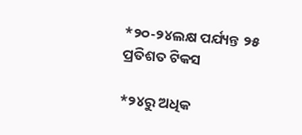*୨୦-୨୪ଲକ୍ଷ ପର୍ଯ୍ୟନ୍ତ ୨୫ ପ୍ରତିଶତ ଟିକସ

*୨୪ରୁ ଅଧିକ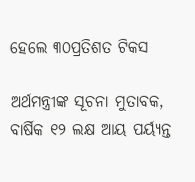ହେଲେ ୩୦ପ୍ରତିଶତ ଟିକସ

ଅର୍ଥମନ୍ତ୍ରୀଙ୍କ ସୂଚନା ମୁତାବକ, ବାର୍ଷିକ ୧୨ ଲକ୍ଷ ଆୟ ପର୍ୟ୍ୟନ୍ତ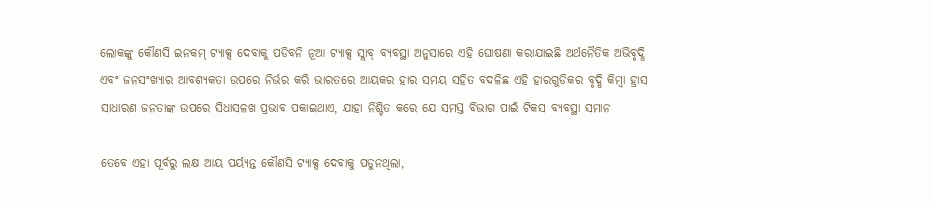ଲୋକଙ୍କୁ କୌଣସି ଇନକମ୍ ଟ୍ୟାକ୍ସ ଦେବାକୁ ପଡିବନି ନୂଆ ଟ୍ୟାକ୍ସ ସ୍ଲାବ୍ ବ୍ୟବସ୍ଥା ଅନୁସାରେ ଏହି ଘୋଷଣା କରାଯାଇଛି ଅର୍ଥନୈତିକ ଅଭିବୃଦ୍ଧି ଏବଂ ଜନସଂଖ୍ୟାର ଆବଶ୍ୟକତା ଉପରେ ନିର୍ଭର କରି ଭାରତରେ ଆୟକର ହାର ସମୟ ସହିତ ବଦଳିଛ ଏହି ହାରଗୁଡିକର ବୃଦ୍ଧି କିମ୍ବା ହ୍ରାସ ସାଧାରଣ ଜନତାଙ୍କ ଉପରେ ସିଧାସଳଖ ପ୍ରଭାବ ପକାଇଥାଏ, ଯାହା ନିଶ୍ଚିତ କରେ ଯେ ସମସ୍ତ ବିଭାଗ ପାଇଁ ଟିକସ ବ୍ୟବସ୍ଥା ସମାନ

ତେବେ ଏହା ପୂର୍ବରୁ ଲକ୍ଷ ଆୟ ପର୍ୟ୍ୟନ୍ତ କୌଣସି ଟ୍ୟାକ୍ସ ଦେବାକୁ ପଡୁନଥିଲା,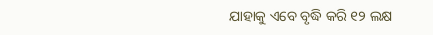ଯାହାକୁ ଏବେ ବୃଦ୍ଧି କରି ୧୨ ଲକ୍ଷ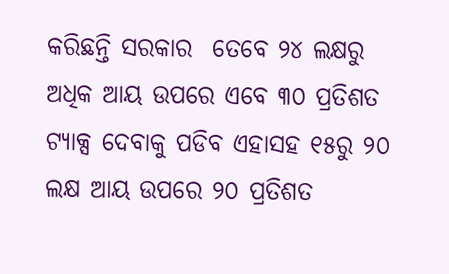କରିଛନ୍ତି ସରକାର  ତେବେ ୨୪ ଲକ୍ଷରୁ ଅଧିକ ଆୟ ଉପରେ ଏବେ ୩୦ ପ୍ରତିଶତ ଟ୍ୟାକ୍ସ ଦେବାକୁ ପଡିବ ଏହାସହ ୧୫ରୁ ୨୦ ଲକ୍ଷ ଆୟ ଉପରେ ୨୦ ପ୍ରତିଶତ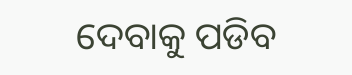ଦେବାକୁ ପଡିବ